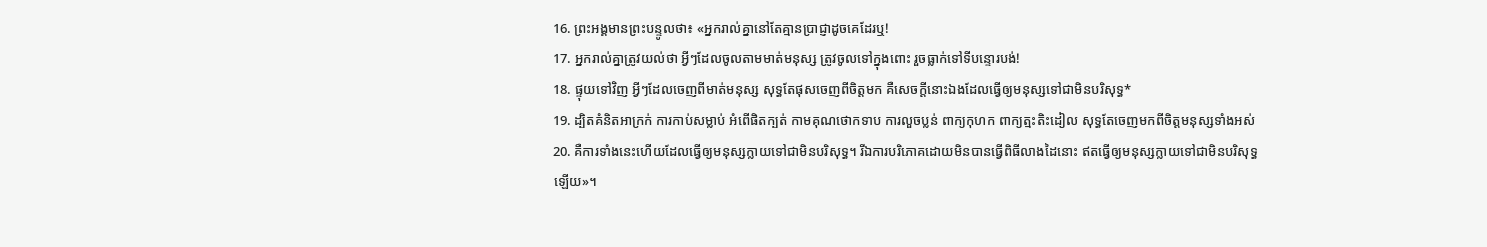16. ព្រះអង្គមានព្រះបន្ទូលថា៖ «អ្នករាល់គ្នានៅតែគ្មានប្រាជ្ញាដូចគេដែរឬ!
17. អ្នករាល់គ្នាត្រូវយល់ថា អ្វីៗដែលចូលតាមមាត់មនុស្ស ត្រូវចូលទៅក្នុងពោះ រួចធ្លាក់ទៅទីបន្ទោរបង់!
18. ផ្ទុយទៅវិញ អ្វីៗដែលចេញពីមាត់មនុស្ស សុទ្ធតែផុសចេញពីចិត្តមក គឺសេចក្ដីនោះឯងដែលធ្វើឲ្យមនុស្សទៅជាមិនបរិសុទ្ធ*
19. ដ្បិតគំនិតអាក្រក់ ការកាប់សម្លាប់ អំពើផិតក្បត់ កាមគុណថោកទាប ការលួចប្លន់ ពាក្យកុហក ពាក្យត្មះតិះដៀល សុទ្ធតែចេញមកពីចិត្តមនុស្សទាំងអស់
20. គឺការទាំងនេះហើយដែលធ្វើឲ្យមនុស្សក្លាយទៅជាមិនបរិសុទ្ធ។ រីឯការបរិភោគដោយមិនបានធ្វើពិធីលាងដៃនោះ ឥតធ្វើឲ្យមនុស្សក្លាយទៅជាមិនបរិសុទ្ធឡើយ»។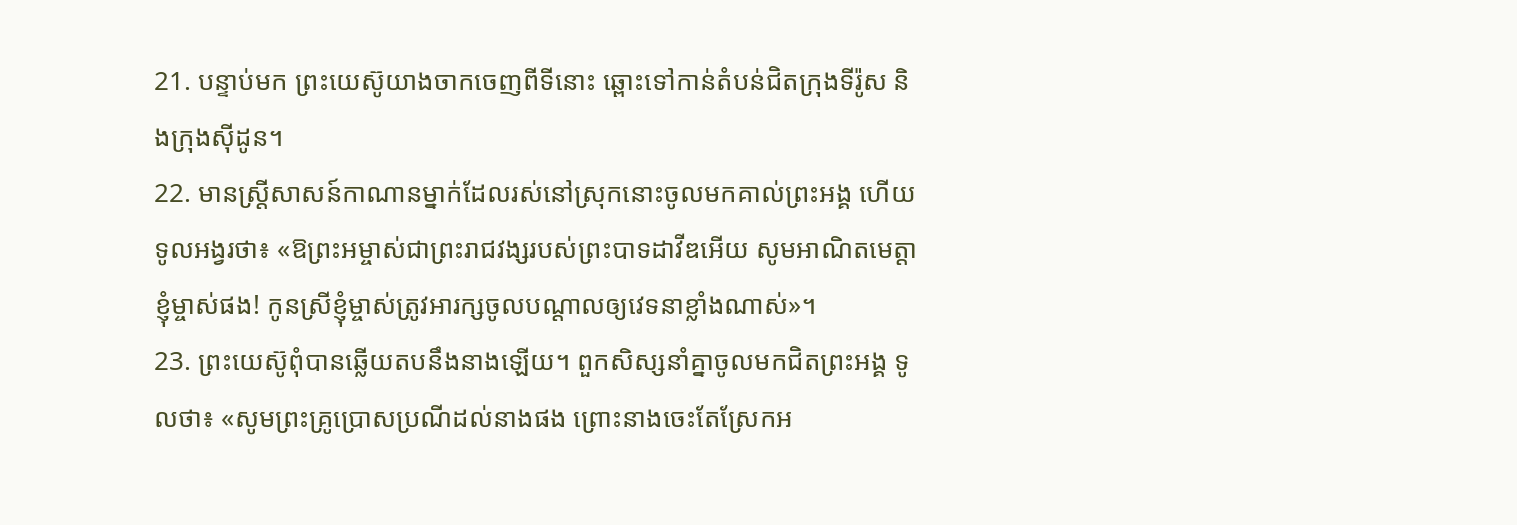21. បន្ទាប់មក ព្រះយេស៊ូយាងចាកចេញពីទីនោះ ឆ្ពោះទៅកាន់តំបន់ជិតក្រុងទីរ៉ូស និងក្រុងស៊ីដូន។
22. មានស្ត្រីសាសន៍កាណានម្នាក់ដែលរស់នៅស្រុកនោះចូលមកគាល់ព្រះអង្គ ហើយទូលអង្វរថា៖ «ឱព្រះអម្ចាស់ជាព្រះរាជវង្សរបស់ព្រះបាទដាវីឌអើយ សូមអាណិតមេត្តាខ្ញុំម្ចាស់ផង! កូនស្រីខ្ញុំម្ចាស់ត្រូវអារក្សចូលបណ្ដាលឲ្យវេទនាខ្លាំងណាស់»។
23. ព្រះយេស៊ូពុំបានឆ្លើយតបនឹងនាងឡើយ។ ពួកសិស្សនាំគ្នាចូលមកជិតព្រះអង្គ ទូលថា៖ «សូមព្រះគ្រូប្រោសប្រណីដល់នាងផង ព្រោះនាងចេះតែស្រែកអ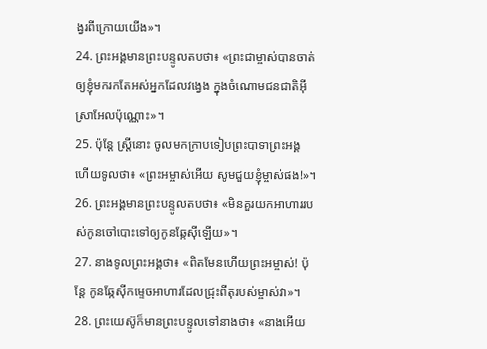ង្វរពីក្រោយយើង»។
24. ព្រះអង្គមានព្រះបន្ទូលតបថា៖ «ព្រះជាម្ចាស់បានចាត់ឲ្យខ្ញុំមករកតែអស់អ្នកដែលវង្វេង ក្នុងចំណោមជនជាតិអ៊ីស្រាអែលប៉ុណ្ណោះ»។
25. ប៉ុន្តែ ស្ត្រីនោះ ចូលមកក្រាបទៀបព្រះបាទាព្រះអង្គ ហើយទូលថា៖ «ព្រះអម្ចាស់អើយ សូមជួយខ្ញុំម្ចាស់ផង!»។
26. ព្រះអង្គមានព្រះបន្ទូលតបថា៖ «មិនគួរយកអាហាររបស់កូនចៅបោះទៅឲ្យកូនឆ្កែស៊ីឡើយ»។
27. នាងទូលព្រះអង្គថា៖ «ពិតមែនហើយព្រះអម្ចាស់! ប៉ុន្តែ កូនឆ្កែស៊ីកម្ទេចអាហារដែលជ្រុះពីតុរបស់ម្ចាស់វា»។
28. ព្រះយេស៊ូក៏មានព្រះបន្ទូលទៅនាងថា៖ «នាងអើយ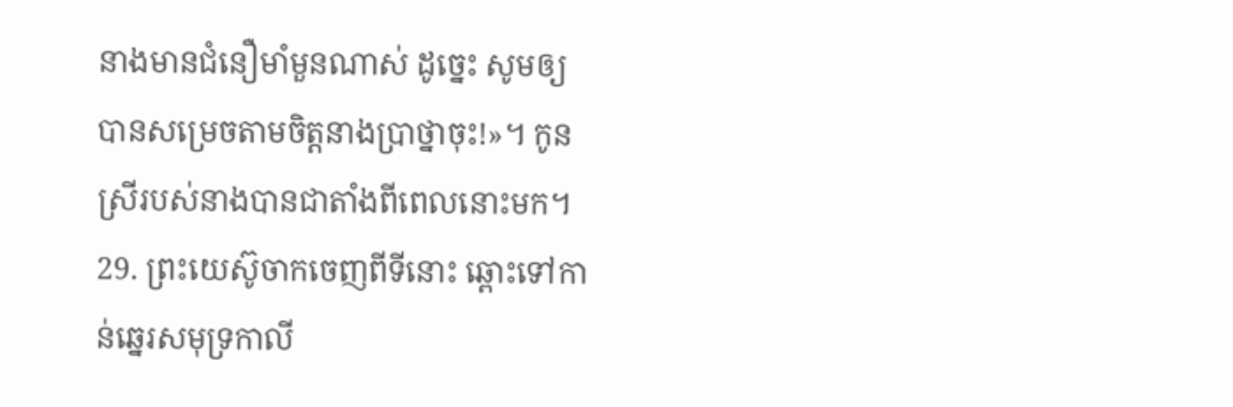នាងមានជំនឿមាំមួនណាស់ ដូច្នេះ សូមឲ្យបានសម្រេចតាមចិត្តនាងប្រាថ្នាចុះ!»។ កូនស្រីរបស់នាងបានជាតាំងពីពេលនោះមក។
29. ព្រះយេស៊ូចាកចេញពីទីនោះ ឆ្ពោះទៅកាន់ឆ្នេរសមុទ្រកាលី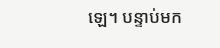ឡេ។ បន្ទាប់មក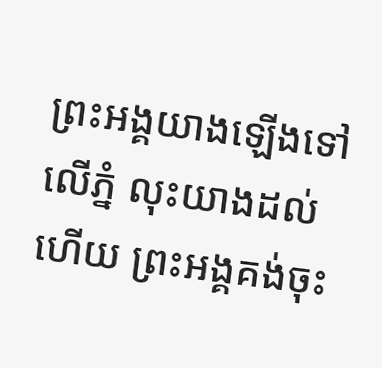ព្រះអង្គយាងឡើងទៅលើភ្នំ លុះយាងដល់ហើយ ព្រះអង្គគង់ចុះ